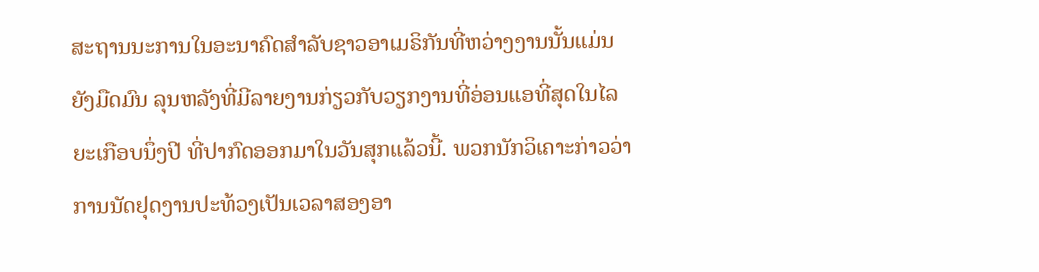ສະຖານນະການໃນອະນາຄົດສໍາລັບຊາວອາເມຣິກັນທີ່ຫວ່າງງານນັ້ນແມ່ນ ຍັງມືດມົນ ລຸນຫລັງທີ່ມີລາຍງານກ່ຽວກັບວຽກງານທີ່ອ່ອນແອທີ່ສຸດໃນໄລຍະເກືອບນຶ່ງປີ ທີ່ປາກົດອອກມາໃນວັນສຸກແລ້ວນີ້. ພວກນັກວິເຄາະກ່າວວ່າ ການນັດຢຸດງານປະທ້ວງເປັນເວລາສອງອາ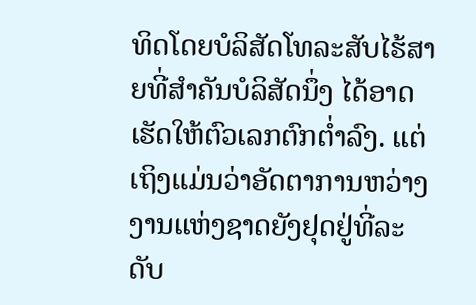ທິດໂດຍບໍລິສັດໂທລະສັບໄຮ້ສາຍທີ່ສໍາຄັນບໍລິສັດນຶ່ງ ໄດ້ອາດເຮັດໃຫ້ຕົວເລກຕົກຕໍ່າລົງ. ແຕ່ເຖິງແມ່ນວ່າອັດຕາການຫວ່າງງານແຫ່ງຊາດຍັງຢຸດຢູ່ທີ່ລະດັບ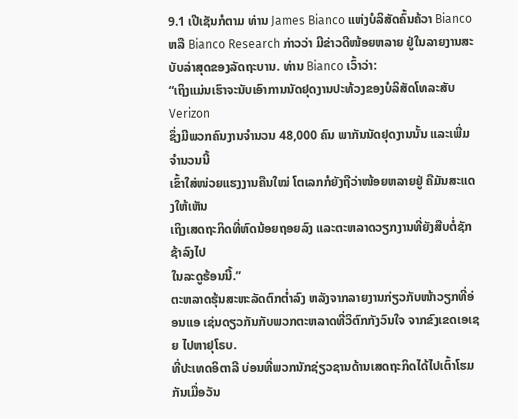9.1 ເປີເຊັນກໍຕາມ ທ່ານ James Bianco ແຫ່ງບໍລິສັດຄົ້ນຄ້ວາ Bianco ຫລື Bianco Research ກ່າວວ່າ ມີຂ່າວດີໜ້ອຍຫລາຍ ຢູ່ໃນລາຍງານສະບັບລ່າສຸດຂອງລັດຖະບານ. ທ່ານ Bianco ເວົ້າວ່າ:
“ເຖິງແມ່ນເຮົາຈະນັບເອົາການນັດຢຸດງານປະທ້ວງຂອງບໍລິສັດໂທລະສັບ Verizon
ຊຶ່ງມີພວກຄົນງານຈໍານວນ 48,000 ຄົນ ພາກັນນັດຢຸດງານນັ້ນ ແລະເພີ່ມຈໍານວນນີ້
ເຂົ້າໃສ່ໜ່ວຍແຮງງານຄືນໃໝ່ ໂຕເລກກໍຍັງຖືວ່າໜ້ອຍຫລາຍຢູ່ ຄືມັນສະແດງໃຫ້ເຫັນ
ເຖິງເສດຖະກິດທີ່ຫົດນ້ອຍຖອຍລົງ ແລະຕະຫລາດວຽກງານທີ່ຍັງສືບຕໍ່ຊັກຊ້າລົງໄປ
ໃນລະດູຮ້ອນນີ້.”
ຕະຫລາດຮຸ້ນສະຫະລັດຕົກຕໍ່າລົງ ຫລັງຈາກລາຍງານກ່ຽວກັບໜ້າວຽກທີ່ອ່ອນແອ ເຊ່ນດຽວກັນກັບພວກຕະຫລາດທີ່ວິຕົກກັງວົນໃຈ ຈາກຂົງເຂດເອເຊຍ ໄປຫາຢຸໂຣບ.
ທີ່ປະເທດອິຕາລີ ບ່ອນທີ່ພວກນັກຊ່ຽວຊານດ້ານເສດຖະກິດໄດ້ໄປເຕົ້າໂຮມກັນເມື່ອວັນ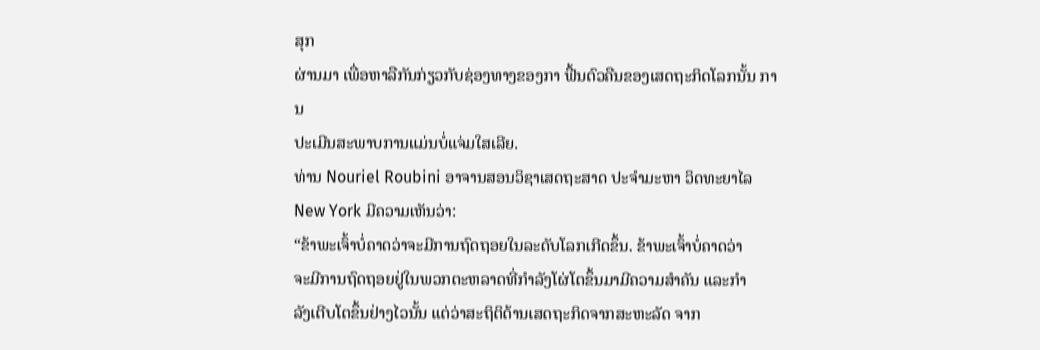ສຸກ
ຜ່ານມາ ເພື່ອຫາລືກັນກ່ຽວກັບຊ່ອງທາງຂອງກາ ຟື້ນຕົວຄືນຂອງເສດຖະກິດໂລກນັ້ນ ການ
ປະເມີນສະພາບການແມ່ນບໍ່ແຈ່ມໃສເລີຍ.
ທ່ານ Nouriel Roubini ອາຈານສອນວິຊາເສດຖະສາດ ປະຈໍາມະຫາ ວິດທະຍາໄລ New York ມີຄວາມເຫັນວ່າ:
“ຂ້າພະເຈົ້າບໍ່ຄາດວ່າຈະມີການຖົດຖອຍໃນລະດັບໂລກເກີດຂຶ້ນ. ຂ້າພະເຈົ້າບໍ່ຄາດວ່າ
ຈະມີການຖົດຖອຍຢູ່ໃນພວກຕະຫລາດທີ່ກໍາລັງໂຜ່ໂຕຂຶ້ນມາມີຄວາມສໍາຄັນ ແລະກໍາ
ລັງເຕີບໂຕຂຶ້ນຢ່າງໄວນັ້ນ ແຕ່ວ່າສະຖິຕິດ້ານເສດຖະກິດຈາກສະຫະລັດ ຈາກ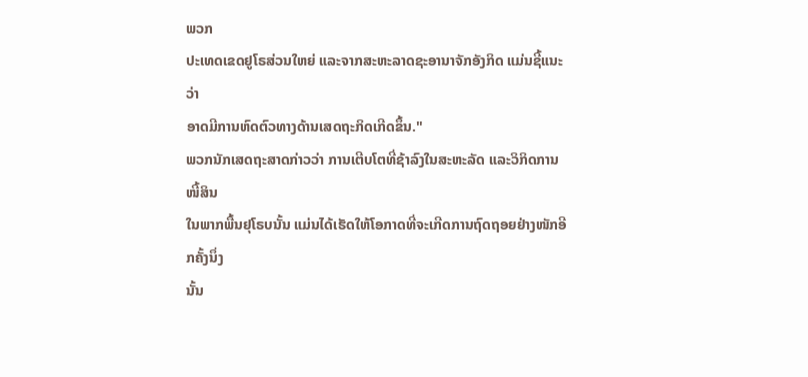ພວກ
ປະເທດເຂດຢູໂຣສ່ວນໃຫຍ່ ແລະຈາກສະຫະລາດຊະອານາຈັກອັງກິດ ແມ່ນຊີ້ແນະວ່າ
ອາດມີການຫົດຕົວທາງດ້ານເສດຖະກິດເກີດຂຶ້ນ."
ພວກນັກເສດຖະສາດກ່າວວ່າ ການເຕີບໂຕທີ່ຊ້າລົງໃນສະຫະລັດ ແລະວິກິດການໜີ້ສິນ
ໃນພາກພື້ນຢຸໂຣບນັ້ນ ແມ່ນໄດ້ເຮັດໃຫ້ໂອກາດທີ່ຈະເກີດການຖົດຖອຍຢ່າງໜັກອີກຄັ້ງນຶ່ງ
ນັ້ນ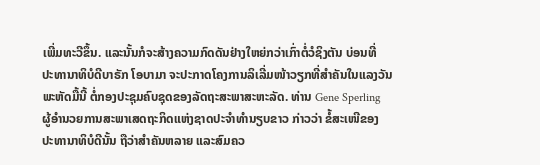ເພີ່ມທະວີຂຶ້ນ. ແລະນັ້ນກໍຈະສ້າງຄວາມກົດດັນຢ່າງໃຫຍ່ກວ່າເກົ່າຕໍ່ວໍຊິງຕັນ ບ່ອນທີ່
ປະທານາທິບໍດີບາຣັກ ໂອບາມາ ຈະປະກາດໂຄງການລິເລີ່ມໜ້າວຽກທີ່ສໍາຄັນໃນແລງວັນ
ພະຫັດມື້ນີ້ ຕໍ່ກອງປະຊຸມຄົບຊຸດຂອງລັດຖະສະພາສະຫະລັດ. ທ່ານ Gene Sperling
ຜູ້ອໍານວຍການສະພາເສດຖະກິດແຫ່ງຊາດປະຈໍາທໍານຽບຂາວ ກ່າວວ່າ ຂໍ້ສະເໜີຂອງ
ປະທານາທິບໍດີນັ້ນ ຖືວ່າສໍາຄັນຫລາຍ ແລະສົມຄວ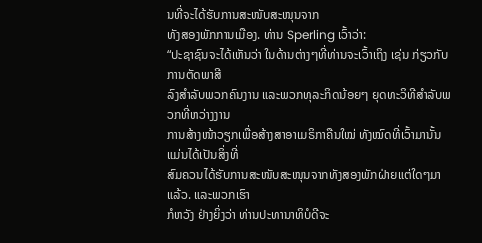ນທີ່ຈະໄດ້ຮັບການສະໜັບສະໜຸນຈາກ
ທັງສອງພັກການເມືອງ. ທ່ານ Sperling ເວົ້າວ່າ:
“ປະຊາຊົນຈະໄດ້ເຫັນວ່າ ໃນດ້ານຕ່າງໆທີ່ທ່ານຈະເວົ້າເຖິງ ເຊ່ນ ກ່ຽວກັບການຕັດພາສີ
ລົງສໍາລັບພວກຄົນງານ ແລະພວກທຸລະກິດນ້ອຍໆ ຍຸດທະວິທີສໍາລັບພວກທີ່ຫວ່າງງານ
ການສ້າງໜ້າວຽກເພື່ອສ້າງສາອາເມຣິກາຄືນໃໝ່ ທັງໝົດທີ່ເວົ້າມານັ້ນແມ່ນໄດ້ເປັນສິ່ງທີ່
ສົມຄວນໄດ້ຮັບການສະໜັບສະໜຸນຈາກທັງສອງພັກຝ່າຍແຕ່ໃດໆມາແລ້ວ. ແລະພວກເຮົາ
ກໍຫວັງ ຢ່າງຍິ່ງວ່າ ທ່ານປະທານາທິບໍດີຈະ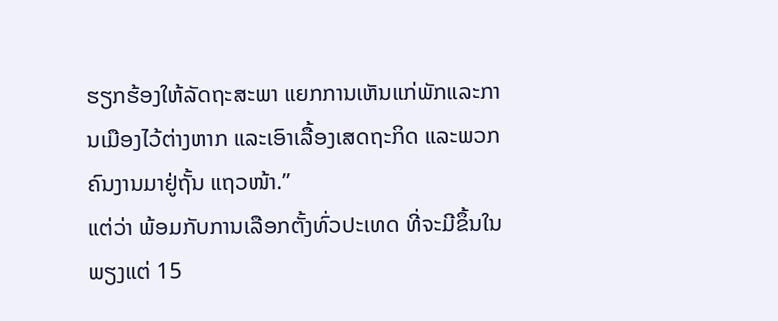ຮຽກຮ້ອງໃຫ້ລັດຖະສະພາ ແຍກການເຫັນແກ່ພັກແລະການເມືອງໄວ້ຕ່າງຫາກ ແລະເອົາເລື້ອງເສດຖະກິດ ແລະພວກຄົນງານມາຢູ່ຖັ້ນ ແຖວໜ້າ.”
ແຕ່ວ່າ ພ້ອມກັບການເລືອກຕັ້ງທົ່ວປະເທດ ທີ່ຈະມີຂຶ້ນໃນພຽງແຕ່ 15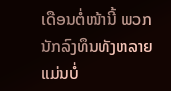ເດືອນຕໍ່ໜ້ານີ້ ພວກ ນັກລົງທຶນທັງຫລາຍແມ່ນບໍ່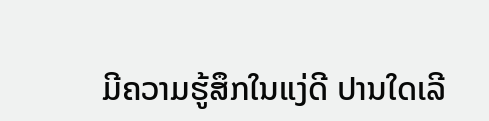ມີຄວາມຮູ້ສຶກໃນແງ່ດີ ປານໃດເລີ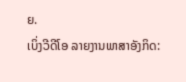ຍ.
ເບິ່ງວີດີໂອ ລາຍງານພາສາອັງກິດ: